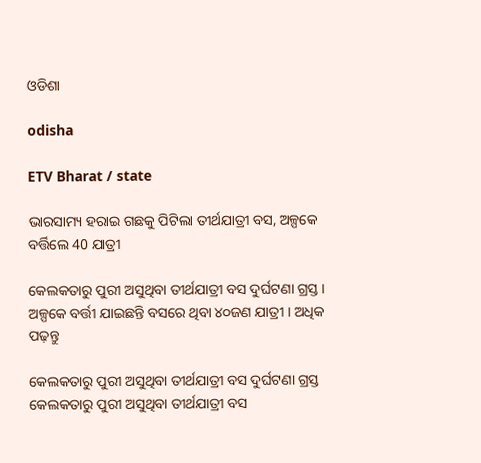ଓଡିଶା

odisha

ETV Bharat / state

ଭାରସାମ୍ୟ ହରାଇ ଗଛକୁ ପିଟିଲା ତୀର୍ଥଯାତ୍ରୀ ବସ, ଅଳ୍ପକେ ବର୍ତ୍ତିଲେ 40 ଯାତ୍ରୀ

କେଲକତାରୁ ପୁରୀ ଅସୁଥିବା ତୀର୍ଥଯାତ୍ରୀ ବସ ଦୁର୍ଘଟଣା ଗ୍ରସ୍ତ । ଅଳ୍ପକେ ବର୍ତ୍ତୀ ଯାଇଛନ୍ତି ବସରେ ଥିବା ୪୦ଜଣ ଯାତ୍ରୀ । ଅଧିକ ପଢ଼ନ୍ତୁ

କେଲକତାରୁ ପୁରୀ ଅସୁଥିବା ତୀର୍ଥଯାତ୍ରୀ ବସ ଦୁର୍ଘଟଣା ଗ୍ରସ୍ତ
କେଲକତାରୁ ପୁରୀ ଅସୁଥିବା ତୀର୍ଥଯାତ୍ରୀ ବସ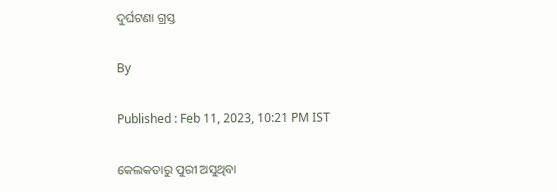ଦୁର୍ଘଟଣା ଗ୍ରସ୍ତ

By

Published : Feb 11, 2023, 10:21 PM IST

କେଲକତାରୁ ପୁରୀ ଅସୁଥିବା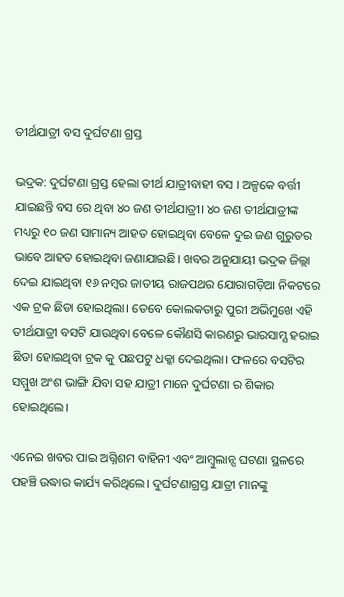ତୀର୍ଥଯାତ୍ରୀ ବସ ଦୁର୍ଘଟଣା ଗ୍ରସ୍ତ

ଭଦ୍ରକ: ଦୁର୍ଘଟଣା ଗ୍ରସ୍ତ ହେଲା ତୀର୍ଥ ଯାତ୍ରୀବାହୀ ବସ । ଅଳ୍ପକେ ବର୍ତ୍ତୀ ଯାଇଛନ୍ତି ବସ ରେ ଥିବା ୪୦ ଜଣ ତୀର୍ଥଯାତ୍ରୀ। ୪୦ ଜଣ ତୀର୍ଥଯାତ୍ରୀଙ୍କ ମଧ୍ୟରୁ ୧୦ ଜଣ ସାମାନ୍ୟ ଆହତ ହୋଇଥିବା ବେଳେ ଦୁଇ ଜଣ ଗୁରୁତର ଭାବେ ଆହତ ହୋଇଥିବା ଜଣାଯାଇଛି। ଖବର ଅନୁଯାୟୀ ଭଦ୍ରକ ଜିଲ୍ଲା ଦେଇ ଯାଇଥିବା ୧୬ ନମ୍ବର ଜାତୀୟ ରାଜପଥର ଯୋରାଗଡ଼ିଆ ନିକଟରେ ଏକ ଟ୍ରକ ଛିଡା ହୋଇଥିଲା। ତେବେ କୋଲକତାରୁ ପୁରୀ ଅଭିମୁଖେ ଏହି ତୀର୍ଥଯାତ୍ରୀ ବସଟି ଯାଉଥିବା ବେଳେ କୌଣସି କାରଣରୁ ଭାରସାମ୍ଯ ହରାଇ ଛିଡା ହୋଇଥିବା ଟ୍ରକ କୁ ପଛପଟୁ ଧକ୍କା ଦେଇଥିଲା। ଫଳରେ ବସଟିର ସମ୍ମୁଖ ଅଂଶ ଭାଙ୍ଗି ଯିବା ସହ ଯାତ୍ରୀ ମାନେ ଦୁର୍ଘଟଣା ର ଶିକାର ହୋଇଥିଲେ।

ଏନେଇ ଖବର ପାଇ ଅଗ୍ନିଶମ ବାହିନୀ ଏବଂ ଆମ୍ବୁଲାନ୍ସ ଘଟଣା ସ୍ଥଳରେ ପହଞ୍ଚି ଉଦ୍ଧାର କାର୍ଯ୍ୟ କରିଥିଲେ। ଦୁର୍ଘଟଣାଗ୍ରସ୍ତ ଯାତ୍ରୀ ମାନଙ୍କୁ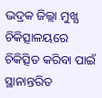ଭଦ୍ରକ ଜିଲ୍ଲା ମୁଖ୍ଯ ଚିକିତ୍ସାଳୟରେ ଚିକିତ୍ସିତ କରିବା ପାଇଁ ସ୍ଥାନାନ୍ତରିତ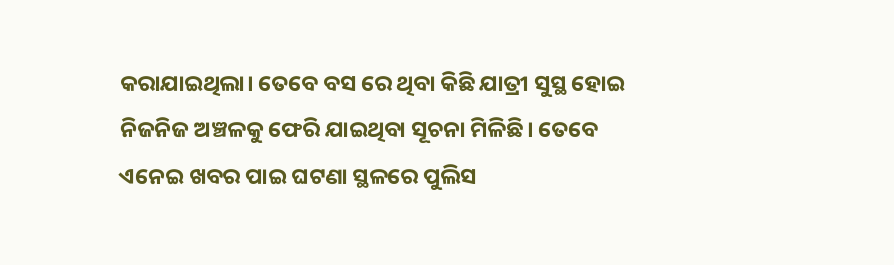କରାଯାଇଥିଲା। ତେବେ ବସ ରେ ଥିବା କିଛି ଯାତ୍ରୀ ସୁସ୍ଥ ହୋଇ ନିଜନିଜ ଅଞ୍ଚଳକୁ ଫେରି ଯାଇଥିବା ସୂଚନା ମିଳିଛି। ତେବେ ଏନେଇ ଖବର ପାଇ ଘଟଣା ସ୍ଥଳରେ ପୁଲିସ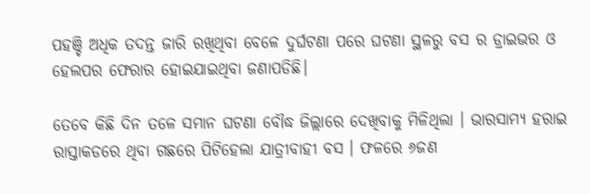ପହଞ୍ଚି ଅଧିକ ତଦନ୍ତ ଜାରି ରଖିଥିବା ବେଳେ ଦୁର୍ଘଟଣା ପରେ ଘଟଣା ସ୍ଥଳରୁ ବସ ର ଡ୍ରାଇଭର ଓ ହେଲପର ଫେରାର ହୋଇଯାଇଥିବା ଜଣାପଡିଛି।

ତେବେ କିଛି ଦିନ ତଳେ ସମାନ ଘଟଣା ବୌଦ୍ଧ ଜିଲ୍ଲାରେ ଦେଖିବାକୁ ମିଳିଥିଲା । ଭାରସାମ୍ୟ ହରାଇ ରାସ୍ତାକଡରେ ଥିବା ଗଛରେ ପିଟିହେଲା ଯାତ୍ରୀବାହୀ ବସ । ଫଳରେ ୬ଜଣ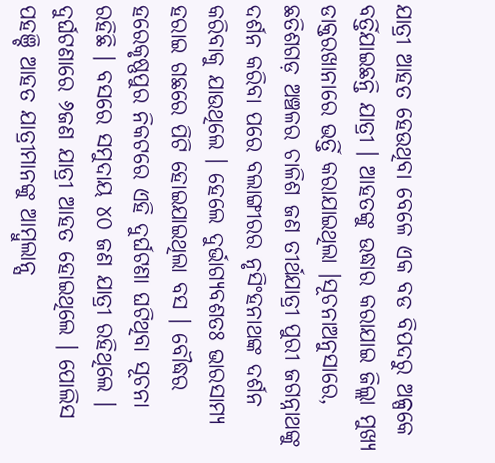ଯାତ୍ରୀ ଆହତ ହେଉଥିବା ବେଳେ ଏକ ବଡ ବିପଦରୁ ଅଳ୍ପକେ ବର୍ତ୍ତିଯାଇଛନ୍ତି ଯାତ୍ରୀ । ଆହତଙ୍କୁ ଉଦ୍ଧାର କରାଯାଇ ଜିଲ୍ଲା ମୁଖ୍ୟ ଡାକ୍ତରଖାନାରେ ଭର୍ତ୍ତି କରାଯାଇଥିଲା ।ସୂଚନାଅନୁସାରେ, ଛତିଶଗଡ଼ ଅଞ୍ଚଳର ଚାଳିଶ ଜଣ ତୀର୍ଥଯାତ୍ରୀ ପୁରୀ ଜଗନ୍ନାଥଙ୍କୁ ଦର୍ଶନ କରିବା ପରେ ବଲାଙ୍ଗୀରର ନୃସିଂହନାଥଙ୍କ ଦର୍ଶନ କରିବାକୁ ଯାଉଥିଲେ । ହେଲେ ଦୁର୍ଭାଗ୍ୟବଶତଃ ଭାରସାମ୍ୟ ହରାଇ ଗଛରେ ପିଟି ହୋଇଯାଇଥିଲା ବସ । ବୌଦ୍ଧର ହରେକୃଷ୍ଣପୁର ନିକଟରେ ଏହି ଦୁର୍ଘଟଣା ଘଟିଥିବା ସୂଚନା ରହିଛି । ବସରେ ସମୁଦାୟ ୪୦ ଜଣ ଯାତ୍ରୀ ରହିଥିଲେ । ଦୁର୍ଘଟଣାରେ ୬ଜଣ ଯାତ୍ରୀ ଆହତ ହୋଇଥିଲେ । ପୋଲିସ ପହଞ୍ଚି ଆହତ ଯାତ୍ରୀମାନଙ୍କୁ ଆମ୍ବୁଲାନ୍ସ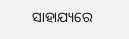ସାହାଯ୍ୟରେ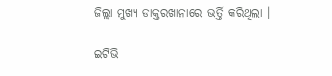ଜିଲ୍ଲା ମୁଖ୍ୟ ଡାକ୍ତରଖାନାରେ ଭର୍ତ୍ତି କରିଥିଲା ।

ଇଟିଭି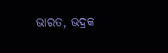ଭାରତ, ଭଦ୍ରକ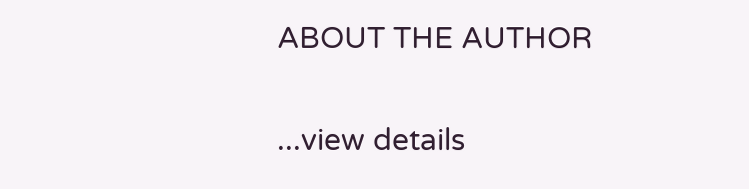ABOUT THE AUTHOR

...view details